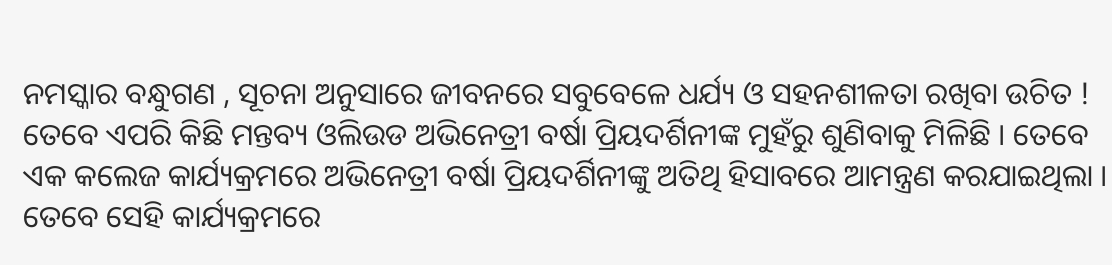ନମସ୍କାର ବନ୍ଧୁଗଣ , ସୂଚନା ଅନୁସାରେ ଜୀବନରେ ସବୁବେଳେ ଧର୍ଯ୍ୟ ଓ ସହନଶୀଳତା ରଖିବା ଉଚିତ ! ତେବେ ଏପରି କିଛି ମନ୍ତବ୍ୟ ଓଲିଉଡ ଅଭିନେତ୍ରୀ ବର୍ଷା ପ୍ରିୟଦର୍ଶିନୀଙ୍କ ମୁହଁରୁ ଶୁଣିବାକୁ ମିଳିଛି । ତେବେ ଏକ କଲେଜ କାର୍ଯ୍ୟକ୍ରମରେ ଅଭିନେତ୍ରୀ ବର୍ଷା ପ୍ରିୟଦର୍ଶିନୀଙ୍କୁ ଅତିଥି ହିସାବରେ ଆମନ୍ତ୍ରଣ କରଯାଇଥିଲା । ତେବେ ସେହି କାର୍ଯ୍ୟକ୍ରମରେ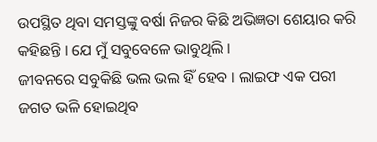ଉପସ୍ଥିତ ଥିବା ସମସ୍ତଙ୍କୁ ବର୍ଷା ନିଜର କିଛି ଅଭିଜ୍ଞତା ଶେୟାର କରି କହିଛନ୍ତି । ଯେ ମୁଁ ସବୁବେଳେ ଭାବୁଥିଲି ।
ଜୀବନରେ ସବୁକିଛି ଭଲ ଭଲ ହିଁ ହେବ । ଲାଇଫ ଏକ ପରୀ ଜଗତ ଭଳି ହୋଇଥିବ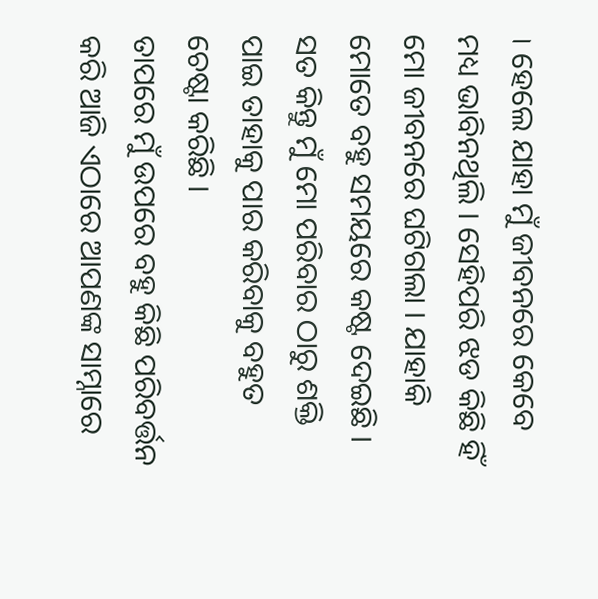। ହେଲେ ଯାହା ମୁଁ ଜୀବନରେ କେବେ ମଧ୍ୟ ଭାବିନଥିଲି । ସେହିପରି ଝଡ କିଛି ହିଁ ମୋ ଜୀବନରେ ଘଟିଗଲା । ଯାହାକି ମୋତେ ବହୁ ସମୟରେ କଷ୍ଟ ଦେଇଛି । ସତ କିନ୍ତୁ ମୁଁ ମୋ ପରିବାର ଠାରୁ ଶକ୍ତି ପାଇ ତାହାକୁ ପାର କରିବାକୁ ବହୁତ ଚେଷ୍ଟା କରିଛି ।
ତାପରେ ମୁଁ ଉପରେ ବହୁ କିଛି ପରିବର୍ତ୍ତନ କରି ଆଜି ଏଠାରେ ଆପଣଙ୍କ ସାମ୍ନାରେ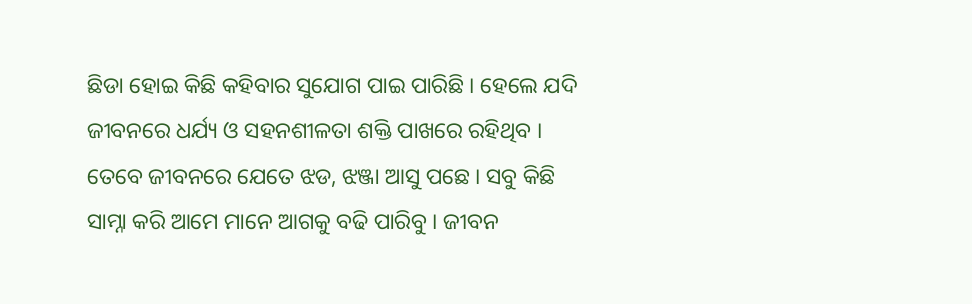ଛିଡା ହୋଇ କିଛି କହିବାର ସୁଯୋଗ ପାଇ ପାରିଛି । ହେଲେ ଯଦି ଜୀବନରେ ଧର୍ଯ୍ୟ ଓ ସହନଶୀଳତା ଶକ୍ତି ପାଖରେ ରହିଥିବ । ତେବେ ଜୀବନରେ ଯେତେ ଝଡ, ଝଞ୍ଜା ଆସୁ ପଛେ । ସବୁ କିଛି ସାମ୍ନା କରି ଆମେ ମାନେ ଆଗକୁ ବଢି ପାରିବୁ । ଜୀବନ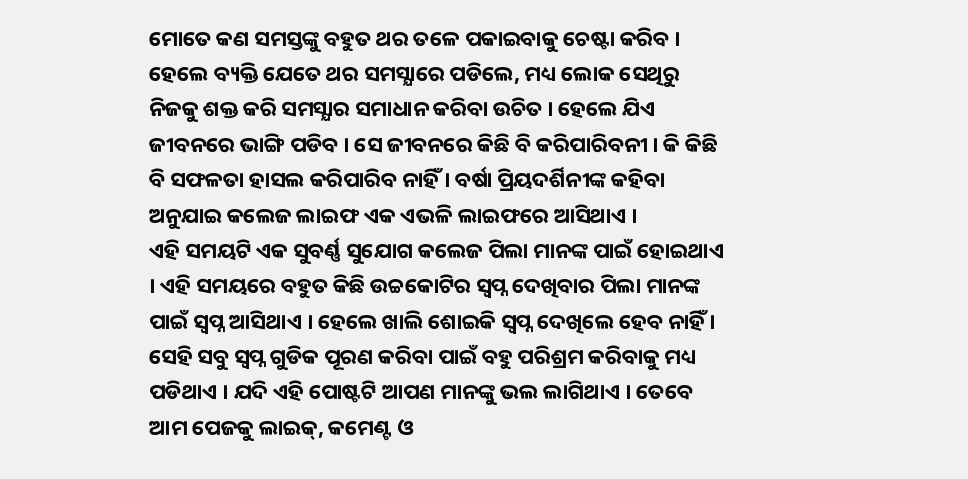ମୋତେ କଣ ସମସ୍ତଙ୍କୁ ବହୁତ ଥର ତଳେ ପକାଇବାକୁ ଚେଷ୍ଟା କରିବ ।
ହେଲେ ବ୍ୟକ୍ତି ଯେତେ ଥର ସମସ୍ଯାରେ ପଡିଲେ, ମଧ୍ୟ ଲୋକ ସେଥିରୁ ନିଜକୁ ଶକ୍ତ କରି ସମସ୍ଯାର ସମାଧାନ କରିବା ଉଚିତ । ହେଲେ ଯିଏ ଜୀବନରେ ଭାଙ୍ଗି ପଡିବ । ସେ ଜୀବନରେ କିଛି ବି କରିପାରିବନୀ । କି କିଛି ବି ସଫଳତା ହାସଲ କରିପାରିବ ନାହିଁ । ବର୍ଷା ପ୍ରିୟଦର୍ଶିନୀଙ୍କ କହିବା ଅନୁଯାଇ କଲେଜ ଲାଇଫ ଏକ ଏଭଳି ଲାଇଫରେ ଆସିଥାଏ ।
ଏହି ସମୟଟି ଏକ ସୁବର୍ଣ୍ଣ ସୁଯୋଗ କଲେଜ ପିଲା ମାନଙ୍କ ପାଇଁ ହୋଇଥାଏ । ଏହି ସମୟରେ ବହୁତ କିଛି ଉଚ୍ଚକୋଟିର ସ୍ଵପ୍ନ ଦେଖିବାର ପିଲା ମାନଙ୍କ ପାଇଁ ସ୍ଵପ୍ନ ଆସିଥାଏ । ହେଲେ ଖାଲି ଶୋଇକି ସ୍ଵପ୍ନ ଦେଖିଲେ ହେବ ନାହିଁ । ସେହି ସବୁ ସ୍ଵପ୍ନ ଗୁଡିକ ପୂରଣ କରିବା ପାଇଁ ବହୁ ପରିଶ୍ରମ କରିବାକୁ ମଧ୍ୟ ପଡିଥାଏ । ଯଦି ଏହି ପୋଷ୍ଟଟି ଆପଣ ମାନଙ୍କୁ ଭଲ ଲାଗିଥାଏ । ତେବେ ଆମ ପେଜକୁ ଲାଇକ୍, କମେଣ୍ଟ ଓ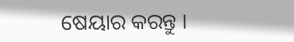ଷେୟାର କରନ୍ତୁ ।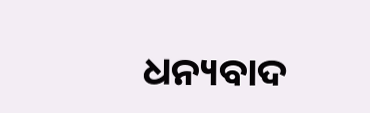ଧନ୍ୟବାଦ